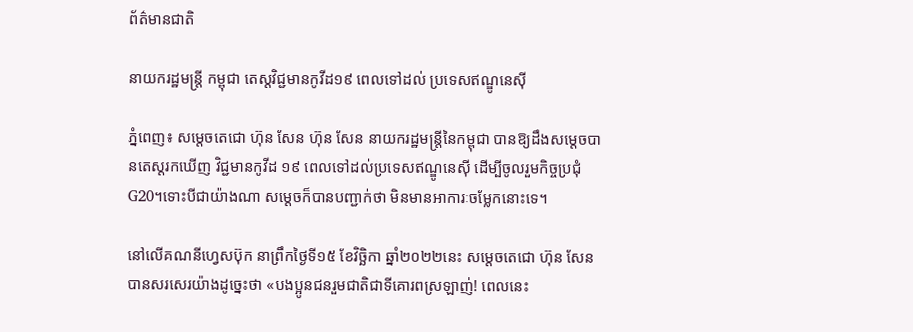ព័ត៌មានជាតិ

នាយករដ្ឋមន្ត្រី កម្ពុជា តេស្ដវិជ្ជមានកូវីដ១៩ ពេលទៅដល់ ប្រទេសឥណ្ឌូនេស៊ី

ភ្នំពេញ៖ សម្ដេចតេជោ ហ៊ុន សែន ហ៊ុន សែន នាយករដ្ឋមន្រ្តីនៃកម្ពុជា បានឱ្យដឹងសម្ដេចបានតេស្ដរកឃើញ វិជ្ជមានកូវីដ ១៩ ពេលទៅដល់ប្រទេសឥណ្ឌូនេស៊ី ដើម្បីចូលរួមកិច្ចប្រជុំ G20។ទោះបីជាយ៉ាងណា សម្ដេចក៏បានបញ្ជាក់ថា មិនមានអាការៈចម្លែកនោះទេ។

នៅលើគណនីហ្វេសប៊ុក នាព្រឹកថ្ងៃទី១៥ ខែវិច្ឆិកា ឆ្នាំ២០២២នេះ សម្ដេចតេជោ ហ៊ុន សែន បានសរសេរយ៉ាងដូច្នេះថា «បងប្អូនជនរួមជាតិជាទីគោរពស្រឡាញ់! ពេលនេះ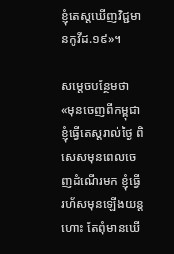ខ្ញុំតេស្តឃើញវិជ្ជមានកូវីដ.១៩»។

សម្ដេចបន្ថែមថា «មុនចេញពីកម្ពុជាខ្ញុំធ្វើតេស្តរាល់ថ្ងៃ ពិសេសមុនពេលចេញដំណើរមក ខ្ញុំធ្វើ រហ័សមុនឡើងយន្តហោះ តែពុំមានឃើ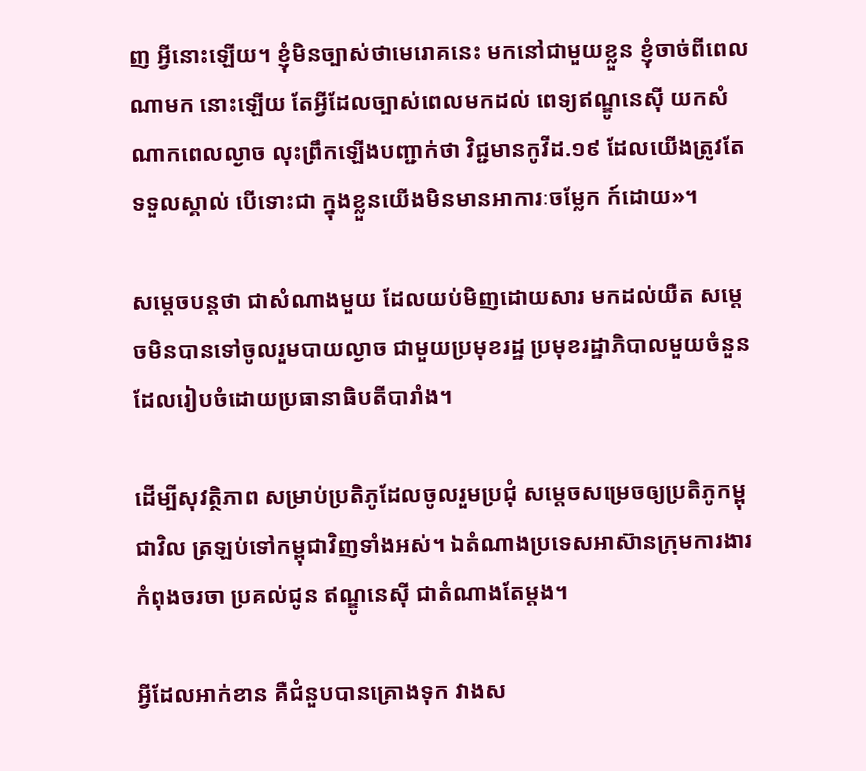ញ អ្វីនោះឡើយ។ ខ្ញុំមិនច្បាស់ថាមេរោគនេះ មកនៅជាមួយខ្លួន ខ្ញុំចាច់ពីពេលណាមក នោះឡើយ តែអ្វីដែលច្បាស់ពេលមកដល់ ពេទ្យឥណ្ឌូនេស៊ី យកសំណាកពេលល្ងាច លុះព្រឹកឡើងបញ្ជាក់ថា វិជ្ជមានកូវីដ.១៩ ដែលយើងត្រូវតែទទួលស្គាល់ បើទោះជា ក្នុងខ្លួនយើងមិនមានអាការៈចម្លែក ក៍ដោយ»។

សម្ដេចបន្តថា ជាសំណាងមួយ ដែលយប់មិញដោយសារ មកដល់យឺត សម្ដេចមិនបានទៅចូលរួមបាយល្ងាច ជាមួយប្រមុខរដ្ឋ ប្រមុខរដ្ឋាភិបាលមួយចំនួន ដែលរៀបចំដោយប្រធានាធិបតីបារាំង។

ដើម្បីសុវត្ថិភាព សម្រាប់ប្រតិភូដែលចូលរួមប្រជុំ សម្ដេចសម្រេចឲ្យប្រតិភូកម្ពុជាវិល ត្រឡប់ទៅកម្ពុជាវិញទាំងអស់។ ឯតំណាងប្រទេសអាស៊ានក្រុមការងារកំពុងចរចា ប្រគល់ជូន ឥណ្ឌូនេស៊ី ជាតំណាងតែម្តង។

អ្វីដែលអាក់ខាន គឺជំនួបបានគ្រោងទុក វាងស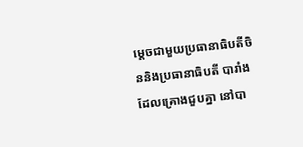ម្ដេចជាមួយប្រធានាធិបតីចិននិងប្រធានាធិបតី បារាំង ដែលគ្រោងជួបគ្នា នៅបា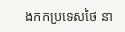ងកកប្រទេសថៃ នា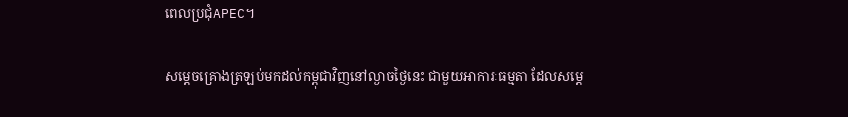ពេលប្រជុំAPEC។

សម្ដេចគ្រោងត្រឡប់មកដល់កម្ពុជាវិញនៅល្ងាចថ្ងៃនេះ ជាមួយអាការៈធម្មតា ដែលសម្ដេ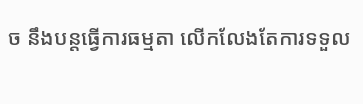ច នឹងបន្តធ្វើការធម្មតា លើកលែងតែការទទួល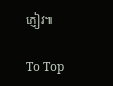ភ្ញៀវ៕

To Top